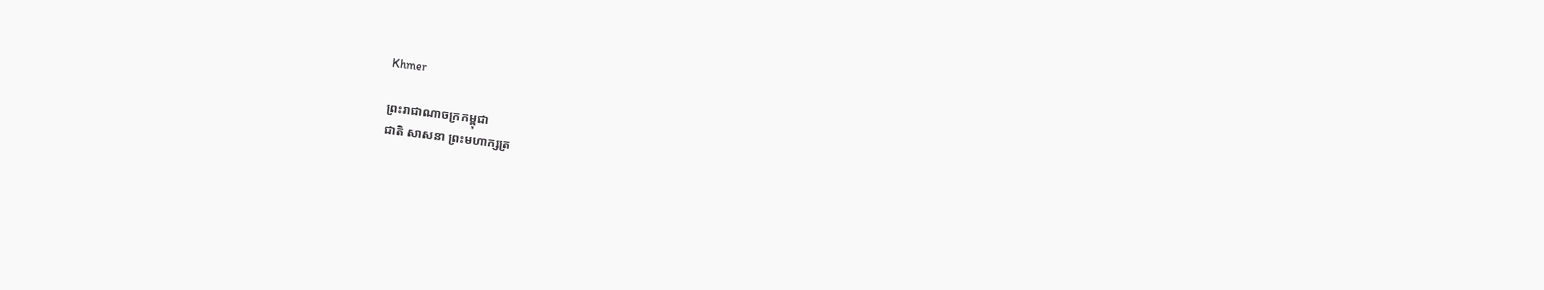Khmer

ព្រះរាជាណាចក្រកម្ពុជា
ជាតិ សាសនា ព្រះមហាក្សត្រ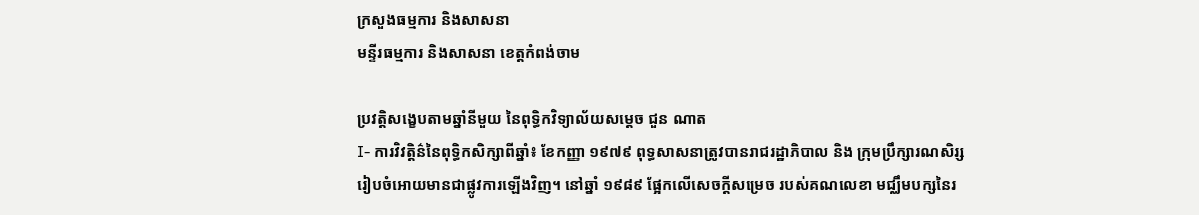ក្រសួងធម្មការ និងសាសនា
មន្ទីរធម្មការ និងសាសនា ខេត្តកំពង់ចាម

ប្រវត្តិសងេ្ខបតាមឆ្នាំនីមួយ នៃពុទ្ធិកវិទ្យាល័យសម្តេច ជួន ណាត
I- ការវិវត្តិន៌នៃពុទ្ធិកសិក្សាពីឆ្នាំ៖ ខែកញ្ញា ១៩៧៩ ពុទ្ធសាសនាត្រូវបានរាជរដ្ឋាភិបាល និង ក្រុមប្រឹក្សារណសិរ្ស រៀបចំអោយមានជាផ្លូវការឡើងវិញ។ នៅឆ្នាំ ១៩៨៩ ផ្អែកលើសេចក្តីសម្រេច របស់គណលេខា មជ្ឈឹមបក្សនៃរ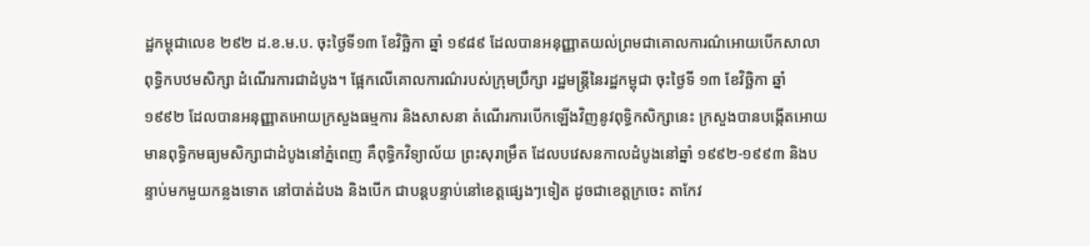ដ្ឋកម្ពុជាលេខ ២៩២ ដ.ខ.ម.ប. ចុះថ្ងៃទី១៣ ខែវិចិ្ឆកា ឆ្នាំ ១៩៨៩ ដែលបានអនុញ្ញាតយល់ព្រមជាគោលការណ៌អោយបើកសាលាពុទ្ធិកបឋមសិក្សា ដំណើរការជាដំបូង។ ផ្អែកលើគោលការណ៌របស់ក្រុមប្រឹក្សា រដ្ឋមន្ត្រីនៃរដ្ឋកម្ពុជា ចុះថ្ងៃទី ១៣ ខែវិច្ឆិកា ឆ្នាំ ១៩៩២ ដែលបានអនុញ្ញាតអោយក្រសួងធម្មការ និងសាសនា តំណើរការបើកឡើងវិញនូវពុទ្ធិកសិក្សានេះ ក្រសួងបានបង្កើតអោយមានពុទ្ធិកមធ្យមសិក្សាជាដំបូងនៅភ្នំពេញ គឺពុទ្ធិកវិទ្យាល័យ ព្រះសុរាម្រឹត ដែលបវេសនកាលដំបូងនៅឆ្នាំ ១៩៩២-១៩៩៣ និងបន្ទាប់មកមួយកន្លងទោត នៅបាត់ដំបង និងបើក ជាបន្តបន្ទាប់នៅខេត្តផ្សេងៗទៀត ដូចជាខេត្តក្រចេះ តាកែវ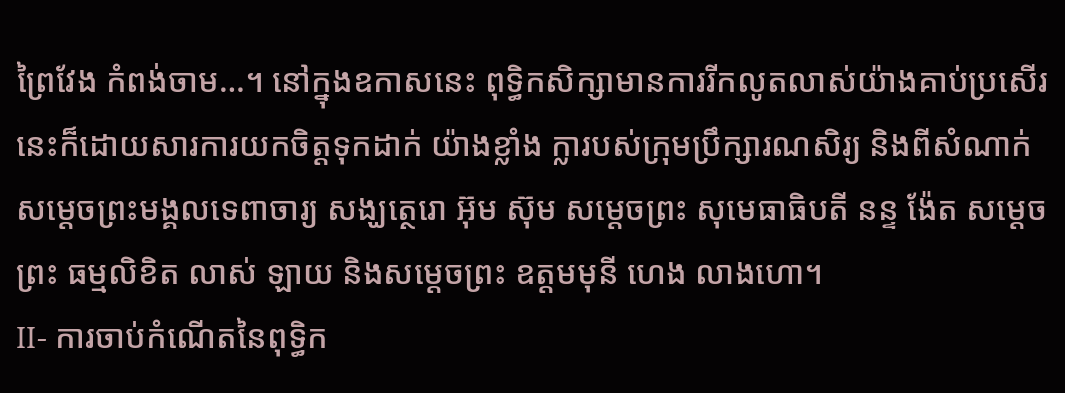ព្រៃវែង កំពង់ចាម…។ នៅក្នុងឧកាសនេះ ពុទ្ធិកសិក្សាមានការរីកលូតលាស់យ៉ាងគាប់ប្រសើរ នេះក៏ដោយសារការយកចិត្តទុកដាក់ យ៉ាងខ្លាំង ក្លារបស់ក្រុមប្រឹក្សារណសិរ្យ និងពីសំណាក់ សម្តេចព្រះមង្គលទេពាចារ្យ សង្ឃត្ថេរោ អ៊ុម ស៊ុម សម្តេចព្រះ សុមេធាធិបតី នន្ទ ង៉ែត សម្តេចព្រះ ធម្មលិខិត លាស់ ឡាយ និងសម្តេចព្រះ ឧត្តមមុនី ហេង លាងហោ។
II- ការចាប់កំណើតនៃពុទ្ធិក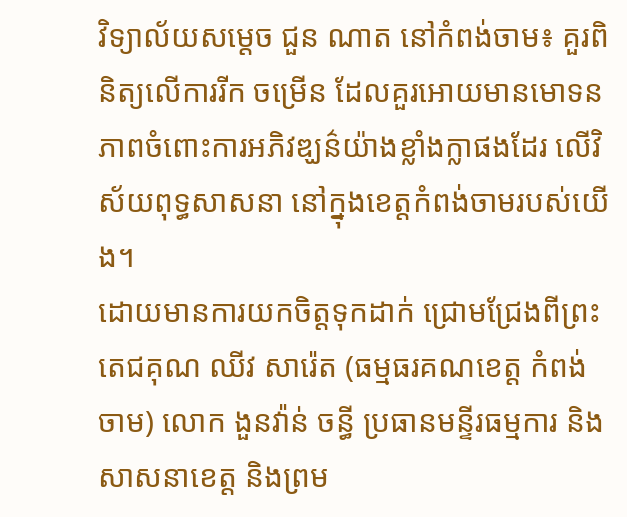វិទ្យាល័យសម្តេច ជួន ណាត នៅកំពង់ចាម៖ គួរពិនិត្យលើការរីក ចម្រើន ដែលគួរអោយមានមោទនភាពចំពោះការអភិវឌ្ឃន៌យ៉ាងខ្លាំងក្លាផងដែរ លើវិស័យពុទ្ធសាសនា នៅក្នុងខេត្តកំពង់ចាមរបស់យើង។
ដោយមានការយកចិត្តទុកដាក់ ជ្រោមជ្រែងពីព្រះតេជគុណ ឈីវ សារ៉េត (ធម្មធរគណខេត្ត កំពង់ចាម) លោក ងួនវ៉ាន់ ចន្ធី ប្រធានមន្ទីរធម្មការ និងសាសនាខេត្ត និងព្រម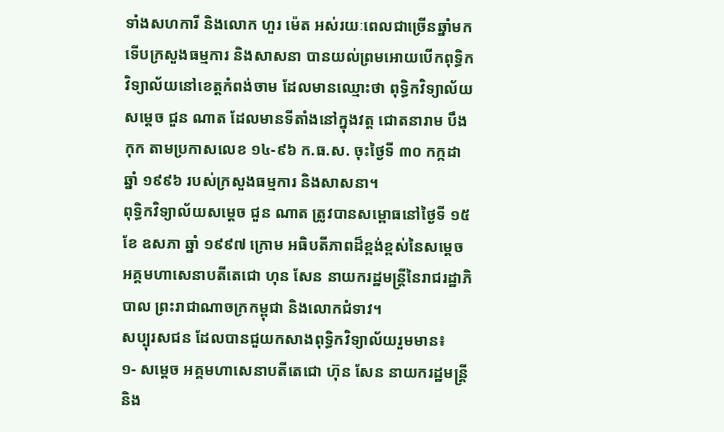ទាំងសហការី និងលោក ហួរ ម៉េត អស់រយៈពេលជាច្រើនឆ្នាំមក ទើបក្រសួងធម្មការ និងសាសនា បានយល់ព្រមអោយបើកពុទ្ធិកវិទ្យាល័យនៅខេត្តកំពង់ចាម ដែលមានឈ្មោះថា ពុទ្ធិកវិទ្យាល័យសម្តេច ជួន ណាត ដែលមានទីតាំងនៅក្នុងវត្ត ជោតនារាម បឹងកុក តាមប្រកាសលេខ ១៤-៩៦ ក.ធ.ស. ចុះថ្ងៃទី ៣០ កក្កដា ឆ្នាំ ១៩៩៦ របស់ក្រសួងធម្មការ និងសាសនា។
ពុទ្ធិកវិទ្យាល័យសម្តេច ជួន ណាត ត្រូវបានសម្ពោធនៅថ្ងៃទី ១៥ ខែ ឧសភា ឆ្នាំ ១៩៩៧ ក្រោម អធិបតីភាពដ៏ខ្ពង់ខ្ពស់នៃសម្តេច អគ្គមហាសេនាបតីតេជោ ហុន សែន នាយករដ្ឋមន្ត្រីនៃរាជរដ្ឋាភិបាល ព្រះរាជាណាចក្រកម្ពុជា និងលោកជំទាវ។
សប្បុរសជន ដែលបានជួយកសាងពុទ្ធិកវិទ្យាល័យរួមមាន៖
១- សម្តេច អគ្គមហាសេនាបតីតេជោ ហ៊ុន សែន នាយករដ្ឋមន្ត្រី និង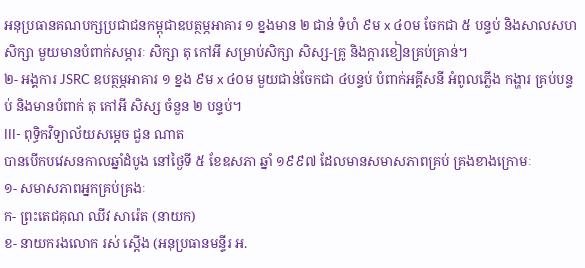អនុប្រធានគណបក្សប្រជាជនកម្ពុជាឧបត្ថម្ភអាគារ ១ ខ្នងមាន ២ ជាន់ ទំហំ ៩ម x ៤០ម ចែកជា ៥ បន្ទប់ និងសាលសហសិក្សា មួយមានបំពាក់សម្ភារៈ សិក្សា តុ កៅអី សម្រាប់សិក្សា សិស្ស-គ្រូ និងក្តារខៀនគ្រប់គ្រាន់។
២- អង្គការ JSRC ឧបត្ថម្ភអាគារ ១ ខ្នង ៩ម x ៤០ម មួយជាន់ចែកជា ៤បន្ទប់ បំពាក់អគ្គីសនី អំពូលភ្លើង កង្ហារ គ្រប់បន្ទប់ និងមានបំពាក់ តុ កៅអី សិស្ស ចំនួន ២ បន្ទប់។
III- ពុទ្ធិកវិទ្យាល័យសម្តេច ជួន ណាត
បានបើកបវេសនកាលឆ្នាំដំបូង នៅថ្ងៃទី ៥ ខែឧសភា ឆ្នាំ ១៩៩៧ ដែលមានសមាសភាពគ្រប់ គ្រងខាងក្រោមៈ
១- សមាសភាពអ្នកគ្រប់គ្រងៈ
ក- ព្រះតេជគុណ ឈីវ សារ៉េត (នាយក)
ខ- នាយករងលោក រស់ ស្តើង (អនុប្រធានមន្ទីរ អ.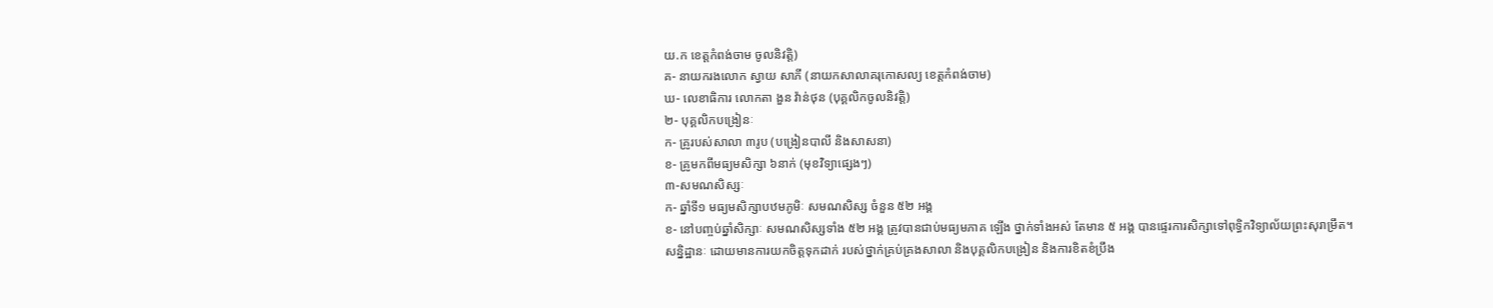យ.ក ខេត្តកំពង់ចាម ចូលនិវត្តិ)
គ- នាយករងលោក ស្វាយ សាភី (នាយកសាលាគរុកោសល្យ ខេត្តកំពង់ចាម)
ឃ- លេខាធិការ លោកតា ងួន វ៉ាន់ថុន (បុគ្គលិកចូលនិវត្តិ)
២- បុគ្គលិកបង្រៀនៈ
ក- គ្រូរបស់សាលា ៣រូប (បង្រៀនបាលី និងសាសនា)
ខ- គ្រូមកពីមធ្យមសិក្សា ៦នាក់ (មុខវិទ្យាផ្សេងៗ)
៣-សមណសិស្សៈ
ក- ឆ្នាំទី១ មធ្យមសិក្សាបឋមភូមិៈ សមណសិស្ស ចំនួន ៥២ អង្គ
ខ- នៅបញ្ចប់ឆ្នាំសិក្សាៈ សមណសិស្សទាំង ៥២ អង្គ ត្រូវបានជាប់មធ្យមភាគ ឡើង ថ្នាក់ទាំងអស់ តែមាន ៥ អង្គ បានផ្ទេរការសិក្សាទៅពុទ្ធិកវិទ្យាល័យព្រះសុរាម្រឹត។
សន្និដ្ឋានៈ ដោយមានការយកចិត្តទុកដាក់ របស់ថ្នាក់គ្រប់គ្រងសាលា និងបុគ្គលិកបង្រៀន និងការខិតខំប្រឹង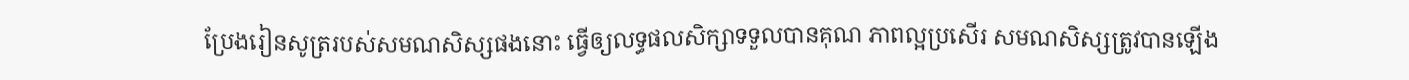ប្រែងរៀនសូត្ររបស់សមណសិស្សផងនោះ ធ្វើឲ្យលទ្ធផលសិក្សាទទួលបានគុណ ភាពល្អប្រសើរ សមណសិស្សត្រូវបានឡើង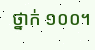ថ្នាក់ ១០០។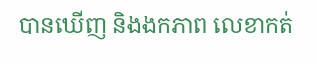បានឃើញ និងងកភាព លេខាកត់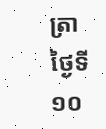ត្រា
ថ្ងៃទី ១០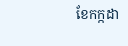ខែកក្កដា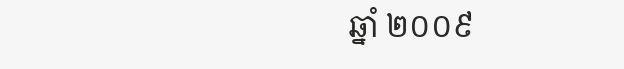ឆ្នាំ ២០០៩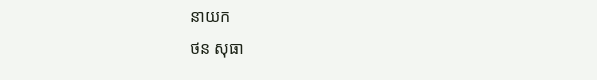នាយក
ថន សុធា